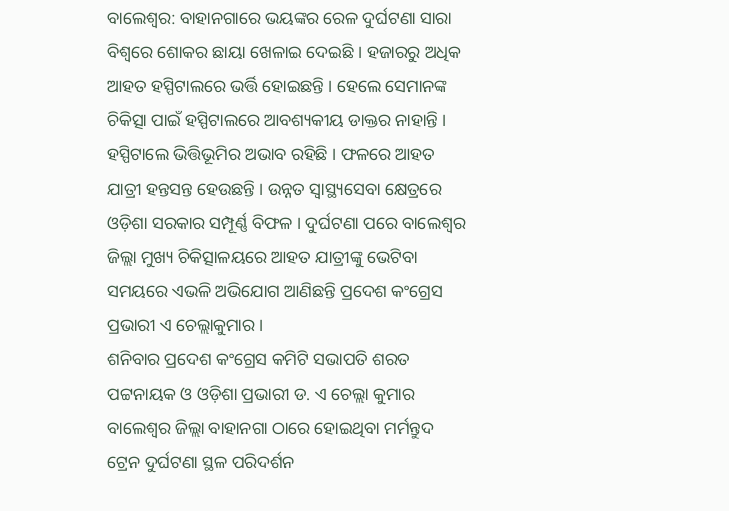ବାଲେଶ୍ବର: ବାହାନଗାରେ ଭୟଙ୍କର ରେଳ ଦୁର୍ଘଟଣା ସାରା ବିଶ୍ବରେ ଶୋକର ଛାୟା ଖେଳାଇ ଦେଇଛି । ହଜାରରୁ ଅଧିକ ଆହତ ହସ୍ପିଟାଲରେ ଭର୍ତ୍ତି ହୋଇଛନ୍ତି । ହେଲେ ସେମାନଙ୍କ ଚିକିତ୍ସା ପାଇଁ ହସ୍ପିଟାଲରେ ଆବଶ୍ୟକୀୟ ଡାକ୍ତର ନାହାନ୍ତି । ହସ୍ପିଟାଲେ ଭିତ୍ତିଭୂମିର ଅଭାବ ରହିଛି । ଫଳରେ ଆହତ ଯାତ୍ରୀ ହନ୍ତସନ୍ତ ହେଉଛନ୍ତି । ଉନ୍ନତ ସ୍ବାସ୍ଥ୍ୟସେବା କ୍ଷେତ୍ରରେ ଓଡ଼ିଶା ସରକାର ସମ୍ପୂର୍ଣ୍ଣ ବିଫଳ । ଦୁର୍ଘଟଣା ପରେ ବାଲେଶ୍ବର ଜିଲ୍ଲା ମୁଖ୍ୟ ଚିକିତ୍ସାଳୟରେ ଆହତ ଯାତ୍ରୀଙ୍କୁ ଭେଟିବା ସମୟରେ ଏଭଳି ଅଭିଯୋଗ ଆଣିଛନ୍ତି ପ୍ରଦେଶ କଂଗ୍ରେସ ପ୍ରଭାରୀ ଏ ଚେଲ୍ଲାକୁମାର ।
ଶନିବାର ପ୍ରଦେଶ କଂଗ୍ରେସ କମିଟି ସଭାପତି ଶରତ ପଟ୍ଟନାୟକ ଓ ଓଡ଼ିଶା ପ୍ରଭାରୀ ଡ. ଏ ଚେଲ୍ଲା କୁମାର ବାଲେଶ୍ବର ଜିଲ୍ଲା ବାହାନଗା ଠାରେ ହୋଇଥିବା ମର୍ମନ୍ତୁଦ ଟ୍ରେନ ଦୁର୍ଘଟଣା ସ୍ଥଳ ପରିଦର୍ଶନ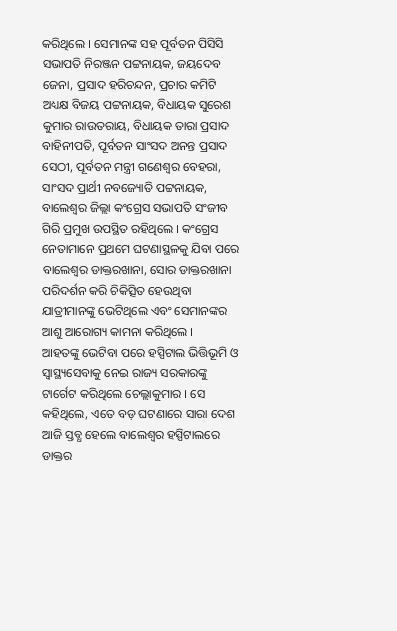କରିଥିଲେ । ସେମାନଙ୍କ ସହ ପୂର୍ବତନ ପିସିସି ସଭାପତି ନିରଞ୍ଜନ ପଟ୍ଟନାୟକ, ଜୟଦେବ ଜେନା, ପ୍ରସାଦ ହରିଚନ୍ଦନ, ପ୍ରଚାର କମିଟି ଅଧ୍ୟକ୍ଷ ବିଜୟ ପଟ୍ଟନାୟକ, ବିଧାୟକ ସୁରେଶ କୁମାର ରାଉତରାୟ, ବିଧାୟକ ତାରା ପ୍ରସାଦ ବାହିନୀପତି, ପୂର୍ବତନ ସାଂସଦ ଅନନ୍ତ ପ୍ରସାଦ ସେଠୀ, ପୂର୍ବତନ ମନ୍ତ୍ରୀ ଗଣେଶ୍ବର ବେହରା, ସାଂସଦ ପ୍ରାର୍ଥୀ ନବଜ୍ୟୋତି ପଟ୍ଟନାୟକ, ବାଲେଶ୍ବର ଜିଲ୍ଲା କଂଗ୍ରେସ ସଭାପତି ସଂଜୀବ ଗିରି ପ୍ରମୁଖ ଉପସ୍ଥିତ ରହିଥିଲେ । କଂଗ୍ରେସ ନେତାମାନେ ପ୍ରଥମେ ଘଟଣାସ୍ଥଳକୁ ଯିବା ପରେ ବାଲେଶ୍ବର ଡାକ୍ତରଖାନା, ସୋର ଡାକ୍ତରଖାନା ପରିଦର୍ଶନ କରି ଚିକିତ୍ସିତ ହେଉଥିବା ଯାତ୍ରୀମାନଙ୍କୁ ଭେଟିଥିଲେ ଏବଂ ସେମାନଙ୍କର ଆଶୁ ଆରୋଗ୍ୟ କାମନା କରିଥିଲେ ।
ଆହତଙ୍କୁ ଭେଟିବା ପରେ ହସ୍ପିଟାଲ ଭିତ୍ତିଭୂମି ଓ ସ୍ବାସ୍ଥ୍ୟସେବାକୁ ନେଇ ରାଜ୍ୟ ସରକାରଙ୍କୁ ଟାର୍ଗେଟ କରିଥିଲେ ଚେଲ୍ଲାକୁମାର । ସେ କହିଥିଲେ, ଏତେ ବଡ଼ ଘଟଣାରେ ସାରା ଦେଶ ଆଜି ସ୍ତବ୍ଧ ହେଲେ ବାଲେଶ୍ବର ହସ୍ପିଟାଲରେ ଡାକ୍ତର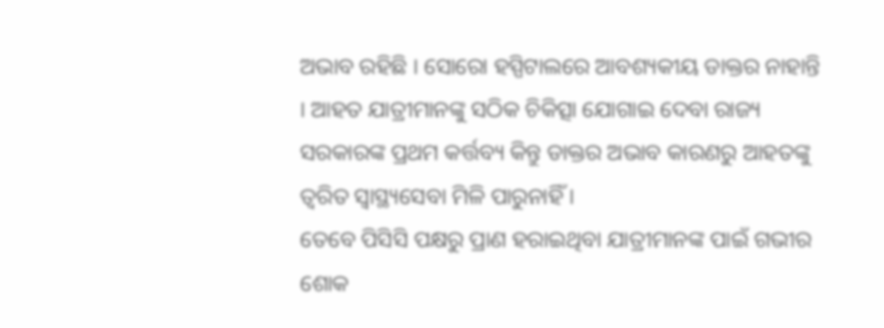ଅଭାବ ରହିଛି । ସୋରୋ ହସ୍ପିଟାଲରେ ଆବଶ୍ୟକୀୟ ଡାକ୍ତର ନାହାନ୍ତି । ଆହତ ଯାତ୍ରୀମାନଙ୍କୁ ସଠିକ ଚିକିତ୍ସା ଯୋଗାଇ ଦେବା ରାଜ୍ୟ ସରକାରଙ୍କ ପ୍ରଥମ କର୍ତ୍ତବ୍ୟ କିନ୍ତୁ ଡାକ୍ତର ଅଭାବ କାରଣରୁ ଆହତଙ୍କୁ ତ୍ବରିତ ସ୍ବାସ୍ଥ୍ୟସେବା ମିଳି ପାରୁନାହିଁ ।
ତେବେ ପିସିସି ପକ୍ଷରୁ ପ୍ରାଣ ହରାଇଥିବା ଯାତ୍ରୀମାନଙ୍କ ପାଇଁ ଗଭୀର ଶୋକ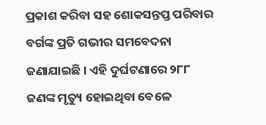ପ୍ରକାଶ କରିବା ସହ ଶୋକସନ୍ତପ୍ତ ପରିବାର ବର୍ଗଙ୍କ ପ୍ରତି ଗଭୀର ସମବେଦନା ଜଣାଯାଇଛି । ଏହି ଦୁର୍ଘଟଣାରେ ୨୮୮ ଜଣଙ୍କ ମୃତ୍ୟୁ ହୋଇଥିବା ବେଳେ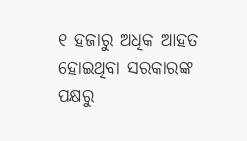୧ ହଜାରୁ ଅଧିକ ଆହତ ହୋଇଥିବା ସରକାରଙ୍କ ପକ୍ଷରୁ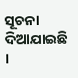ସୂଚନା ଦିଆଯାଇଛି ।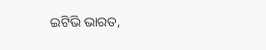ଇଟିଭି ଭାରତ,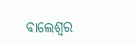ବାଲେଶ୍ବର